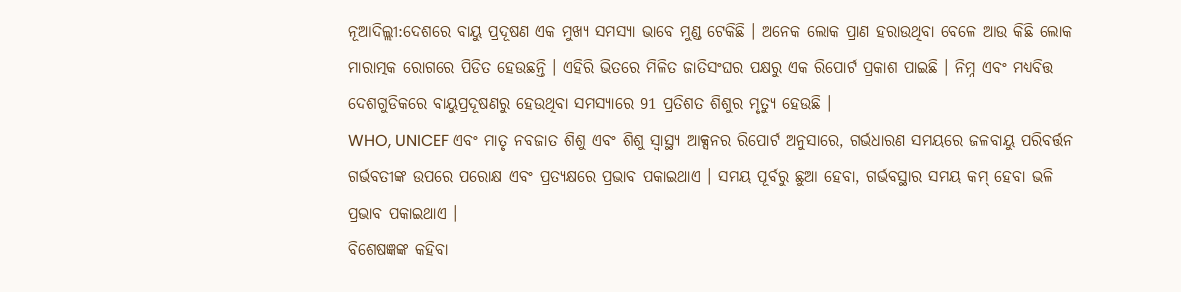ନୂଆଦିଲ୍ଲୀ:ଦେଶରେ ବାୟୁ ପ୍ରଦୂଷଣ ଏକ ମୁଖ୍ୟ ସମସ୍ୟା ଭାବେ ମୁଣ୍ଡ ଟେକିଛି । ଅନେକ ଲୋକ ପ୍ରାଣ ହରାଉଥିବା ବେଳେ ଆଉ କିଛି ଲୋକ ମାରାତ୍ମକ ରୋଗରେ ପିଡିତ ହେଉଛନ୍ତି । ଏହିରି ଭିତରେ ମିଳିତ ଜାତିସଂଘର ପକ୍ଷରୁ ଏକ ରିପୋର୍ଟ ପ୍ରକାଶ ପାଇଛି । ନିମ୍ନ ଏବଂ ମଧ୍ୟବିତ୍ତ ଦେଶଗୁଡିକରେ ବାୟୁପ୍ରଦୂଷଣରୁ ହେଉଥିବା ସମସ୍ୟାରେ 91 ପ୍ରତିଶତ ଶିଶୁର ମୃତ୍ୟୁ ହେଉଛି ।
WHO, UNICEF ଏବଂ ମାତୃ ନବଜାତ ଶିଶୁ ଏବଂ ଶିଶୁ ସ୍ୱାସ୍ଥ୍ୟ ଆକ୍ସନର ରିପୋର୍ଟ ଅନୁସାରେ, ଗର୍ଭଧାରଣ ସମୟରେ ଜଳବାୟୁ ପରିବର୍ତ୍ତନ ଗର୍ଭବତୀଙ୍କ ଉପରେ ପରୋକ୍ଷ ଏବଂ ପ୍ରତ୍ୟକ୍ଷରେ ପ୍ରଭାବ ପକାଇଥାଏ । ସମୟ ପୂର୍ବରୁ ଛୁଆ ହେବା, ଗର୍ଭବସ୍ଥାର ସମୟ କମ୍ ହେବା ଭଳି ପ୍ରଭାବ ପକାଇଥାଏ ।
ବିଶେଷଜ୍ଞଙ୍କ କହିବା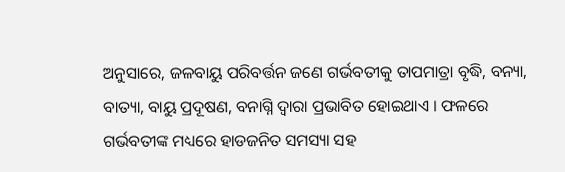ଅନୁସାରେ, ଜଳବାୟୁ ପରିବର୍ତ୍ତନ ଜଣେ ଗର୍ଭବତୀକୁ ତାପମାତ୍ରା ବୃଦ୍ଧି, ବନ୍ୟା, ବାତ୍ୟା, ବାୟୁ ପ୍ରଦୂଷଣ, ବନାଗ୍ନି ଦ୍ବାରା ପ୍ରଭାବିତ ହୋଇଥାଏ । ଫଳରେ ଗର୍ଭବତୀଙ୍କ ମଧ୍ୟରେ ହାଡଜନିତ ସମସ୍ୟା ସହ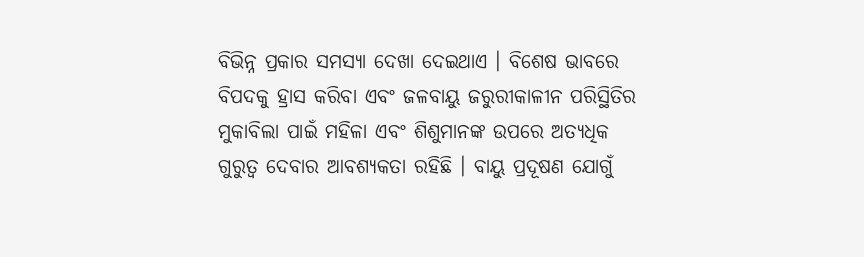ବିଭିନ୍ନ ପ୍ରକାର ସମସ୍ୟା ଦେଖା ଦେଇଥାଏ । ବିଶେଷ ଭାବରେ ବିପଦକୁ ହ୍ରାସ କରିବା ଏବଂ ଜଳବାୟୁ ଜରୁରୀକାଳୀନ ପରିସ୍ଥିତିର ମୁକାବିଲା ପାଇଁ ମହିଳା ଏବଂ ଶିଶୁମାନଙ୍କ ଉପରେ ଅତ୍ୟଧିକ ଗୁରୁତ୍ବ ଦେବାର ଆବଶ୍ୟକତା ରହିଛି । ବାୟୁ ପ୍ରଦୂଷଣ ଯୋଗୁଁ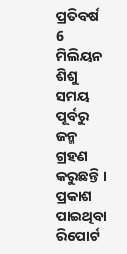ପ୍ରତିବର୍ଷ 6 ମିଲିୟନ ଶିଶୁ ସମୟ ପୂର୍ବରୁ ଜନ୍ମ ଗ୍ରହଣ କରୁଛନ୍ତି ।
ପ୍ରକାଶ ପାଇଥିବା ରିପୋର୍ଟ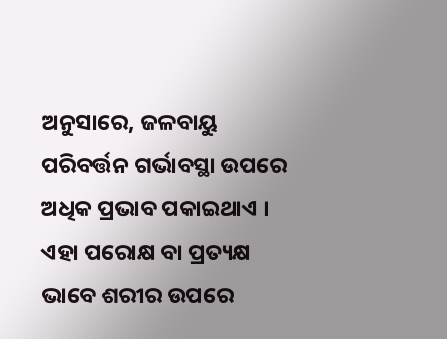ଅନୁସାରେ, ଜଳବାୟୁ ପରିବର୍ତ୍ତନ ଗର୍ଭାବସ୍ଥା ଉପରେ ଅଧିକ ପ୍ରଭାବ ପକାଇଥାଏ । ଏହା ପରୋକ୍ଷ ବା ପ୍ରତ୍ୟକ୍ଷ ଭାବେ ଶରୀର ଉପରେ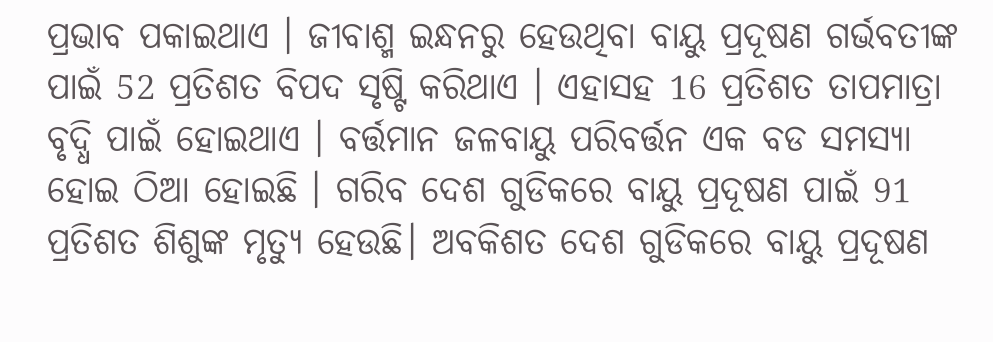ପ୍ରଭାବ ପକାଇଥାଏ । ଜୀବାଶ୍ମ ଇନ୍ଧନରୁ ହେଉଥିବା ବାୟୁ ପ୍ରଦୂଷଣ ଗର୍ଭବତୀଙ୍କ ପାଇଁ 52 ପ୍ରତିଶତ ବିପଦ ସୃଷ୍ଟି କରିଥାଏ । ଏହାସହ 16 ପ୍ରତିଶତ ତାପମାତ୍ରା ବୃଦ୍ଧି ପାଇଁ ହୋଇଥାଏ । ବର୍ତ୍ତମାନ ଜଳବାୟୁ ପରିବର୍ତ୍ତନ ଏକ ବଡ ସମସ୍ୟା ହୋଇ ଠିଆ ହୋଇଛି । ଗରିବ ଦେଶ ଗୁଡିକରେ ବାୟୁ ପ୍ରଦୂଷଣ ପାଇଁ 91 ପ୍ରତିଶତ ଶିଶୁଙ୍କ ମୃତ୍ୟୁ ହେଉଛି। ଅବକିଶତ ଦେଶ ଗୁଡିକରେ ବାୟୁ ପ୍ରଦୂଷଣ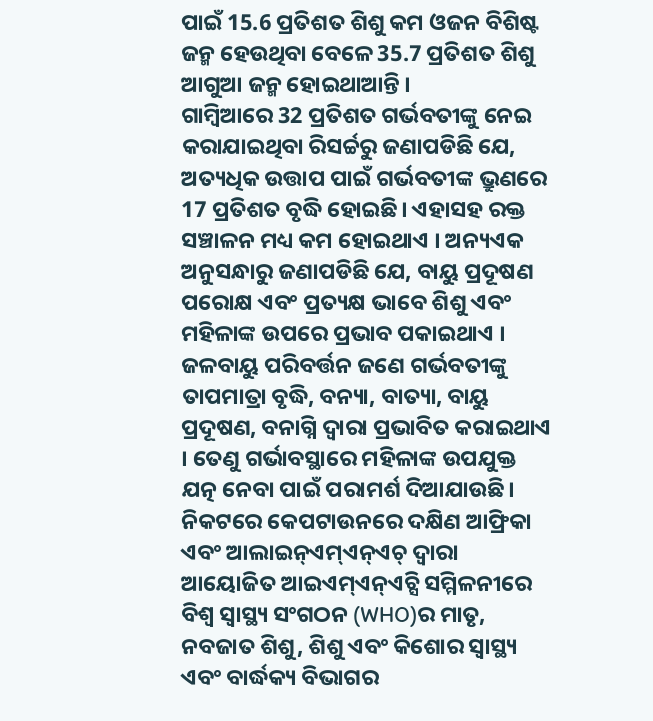ପାଇଁ 15.6 ପ୍ରତିଶତ ଶିଶୁ କମ ଓଜନ ବିଶିଷ୍ଟ ଜନ୍ମ ହେଉଥିବା ବେଳେ 35.7 ପ୍ରତିଶତ ଶିଶୁ ଆଗୁଆ ଜନ୍ମ ହୋଇଥାଆନ୍ତି ।
ଗାମ୍ବିଆରେ 32 ପ୍ରତିଶତ ଗର୍ଭବତୀଙ୍କୁ ନେଇ କରାଯାଇଥିବା ରିସର୍ଚ୍ଚରୁ ଜଣାପଡିଛି ଯେ, ଅତ୍ୟଧିକ ଉତ୍ତାପ ପାଇଁ ଗର୍ଭବତୀଙ୍କ ଭ୍ରୁଣରେ 17 ପ୍ରତିଶତ ବୃଦ୍ଧି ହୋଇଛି। ଏହାସହ ରକ୍ତ ସଞ୍ଚାଳନ ମଧ୍ୟ କମ ହୋଇଥାଏ । ଅନ୍ୟଏକ ଅନୁସନ୍ଧାରୁ ଜଣାପଡିଛି ଯେ, ବାୟୁ ପ୍ରଦୂଷଣ ପରୋକ୍ଷ ଏବଂ ପ୍ରତ୍ୟକ୍ଷ ଭାବେ ଶିଶୁ ଏବଂ ମହିଳାଙ୍କ ଉପରେ ପ୍ରଭାବ ପକାଇଥାଏ । ଜଳବାୟୁ ପରିବର୍ତ୍ତନ ଜଣେ ଗର୍ଭବତୀଙ୍କୁ ତାପମାତ୍ରା ବୃଦ୍ଧି, ବନ୍ୟା, ବାତ୍ୟା, ବାୟୁ ପ୍ରଦୂଷଣ, ବନାଗ୍ନି ଦ୍ବାରା ପ୍ରଭାବିତ କରାଇଥାଏ । ତେଣୁ ଗର୍ଭାବସ୍ଥାରେ ମହିଳାଙ୍କ ଉପଯୁକ୍ତ ଯତ୍ନ ନେବା ପାଇଁ ପରାମର୍ଶ ଦିଆଯାଉଛି।
ନିକଟରେ କେପଟାଉନରେ ଦକ୍ଷିଣ ଆଫ୍ରିକା ଏବଂ ଆଲାଇନ୍ଏମ୍ଏନ୍ଏଚ୍ ଦ୍ୱାରା ଆୟୋଜିତ ଆଇଏମ୍ଏନ୍ଏଚ୍ସି ସମ୍ମିଳନୀରେ ବିଶ୍ୱ ସ୍ୱାସ୍ଥ୍ୟ ସଂଗଠନ (WHO)ର ମାତୃ, ନବଜାତ ଶିଶୁ, ଶିଶୁ ଏବଂ କିଶୋର ସ୍ୱାସ୍ଥ୍ୟ ଏବଂ ବାର୍ଦ୍ଧକ୍ୟ ବିଭାଗର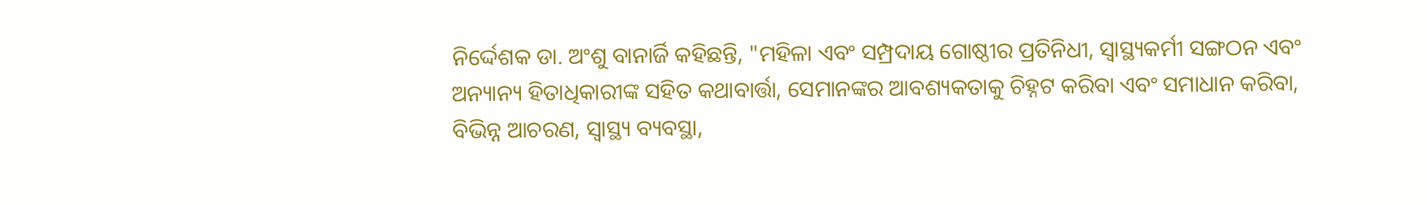ନିର୍ଦ୍ଦେଶକ ଡା. ଅଂଶୁ ବାନାର୍ଜି କହିଛନ୍ତି, "ମହିଳା ଏବଂ ସମ୍ପ୍ରଦାୟ ଗୋଷ୍ଠୀର ପ୍ରତିନିଧୀ, ସ୍ୱାସ୍ଥ୍ୟକର୍ମୀ ସଙ୍ଗଠନ ଏବଂ ଅନ୍ୟାନ୍ୟ ହିତାଧିକାରୀଙ୍କ ସହିତ କଥାବାର୍ତ୍ତା, ସେମାନଙ୍କର ଆବଶ୍ୟକତାକୁ ଚିହ୍ନଟ କରିବା ଏବଂ ସମାଧାନ କରିବା, ବିଭିନ୍ନ ଆଚରଣ, ସ୍ୱାସ୍ଥ୍ୟ ବ୍ୟବସ୍ଥା,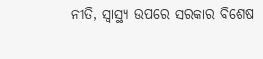ନୀତି, ସ୍ୱାସ୍ଥ୍ୟ ଉପରେ ସରକାର ବିଶେଷ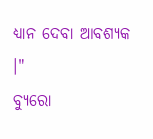ଧ୍ୟାନ ଦେବା ଆବଶ୍ୟକ ।"
ବ୍ୟୁରୋ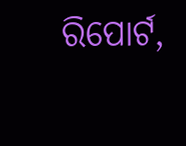ରିପୋର୍ଟ,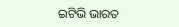ଇଟିଭି ଭାରତ